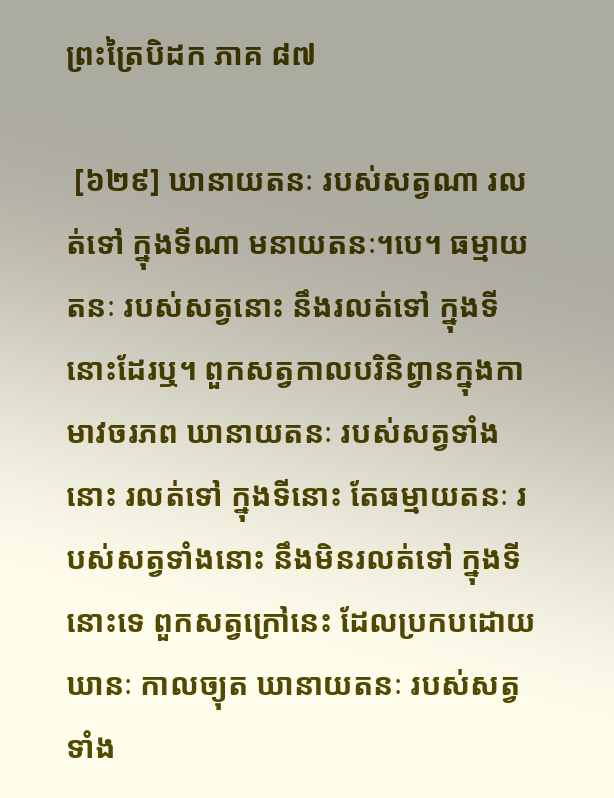ព្រះត្រៃបិដក ភាគ ៨៧

 [៦២៩] ឃានាយតនៈ របស់សត្វណា រលត់ទៅ ក្នុងទីណា មនាយតនៈ។បេ។ ធម្មាយតនៈ របស់សត្វនោះ នឹងរលត់ទៅ ក្នុងទីនោះដែរឬ។ ពួកសត្វកាលបរិនិព្វានក្នុងកាមាវចរភព ឃានាយតនៈ របស់សត្វទាំងនោះ រលត់ទៅ ក្នុងទីនោះ តែធម្មាយតនៈ របស់សត្វទាំងនោះ នឹងមិនរលត់ទៅ ក្នុងទីនោះទេ ពួកសត្វក្រៅនេះ ដែលប្រកបដោយឃានៈ កាលច្យុត ឃានាយតនៈ របស់សត្វទាំង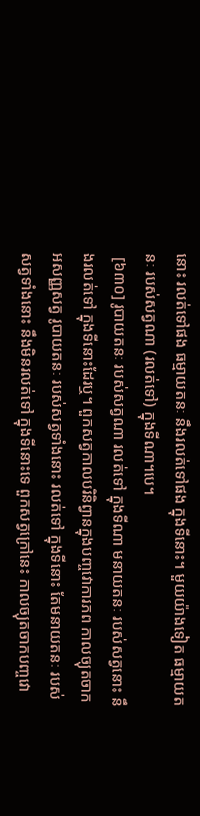នោះ រលត់ទៅផង ធម្មាយតនៈ នឹងរលត់ទៅផង ក្នុងទីនោះ។ មួយយ៉ាងទៀត ធម្មាយតនៈ របស់សត្វណា (រលត់ទៅ) ក្នុងទីណា។បេ។
 [៦៣០] រូបាយតនៈ របស់សត្វណា រលត់ទៅ ក្នុងទីណា មនាយតនៈ របស់សត្វនោះ នឹងរលត់ទៅ ក្នុងទីនោះដែរឬ។ ពួកសត្វកាលបរិនិព្វានក្នុងបញ្ចវោការភព កាលច្យុតចាកអសញ្ញសត្វ រូបាយតនៈ របស់សត្វទាំងនោះ រលត់ទៅ ក្នុងទីនោះ តែមនាយតនៈ របស់សត្វទាំងនោះ នឹងមិនរលត់ទៅ ក្នុងទីនោះទេ ពួកសត្វក្រៅនេះ កាលច្យុតចាកបញ្ចវោ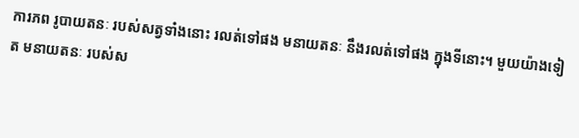ការភព រូបាយតនៈ របស់សត្វទាំងនោះ រលត់ទៅផង មនាយតនៈ នឹងរលត់ទៅផង ក្នុងទីនោះ។ មួយយ៉ាងទៀត មនាយតនៈ របស់ស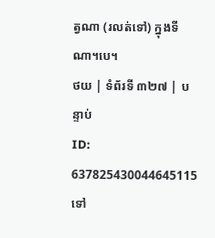ត្វណា (រលត់ទៅ) ក្នុងទីណា។បេ។
ថយ | ទំព័រទី ៣២៧ | បន្ទាប់
ID: 637825430044645115
ទៅ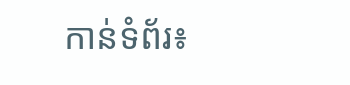កាន់ទំព័រ៖